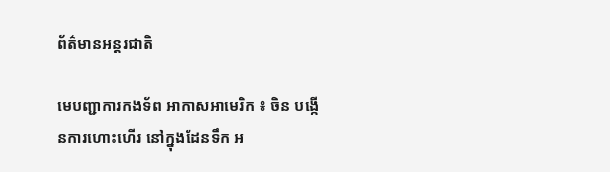ព័ត៌មានអន្តរជាតិ

មេបញ្ជាការកងទ័ព អាកាសអាមេរិក ៖ ចិន បង្កើនការហោះហើរ នៅក្នុងដែនទឹក អ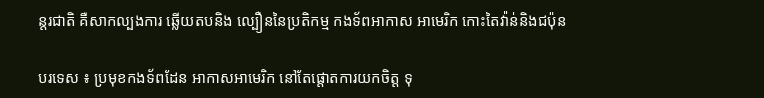ន្តរជាតិ គឺសាកល្បងការ ឆ្លើយតបនិង ល្បឿននៃប្រតិកម្ម កងទ័ពអាកាស អាមេរិក កោះតៃវ៉ាន់និងជប៉ុន

បរទេស ៖ ប្រមុខកងទ័ពដែន អាកាសអាមេរិក នៅតែផ្តោតការយកចិត្ត ទុ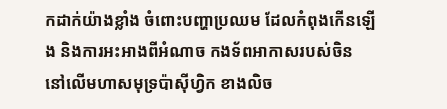កដាក់យ៉ាងខ្លាំង ចំពោះបញ្ហាប្រឈម ដែលកំពុងកើនឡើង និងការអះអាងពីអំណាច កងទ័ពអាកាសរបស់ចិន នៅលើមហាសមុទ្រប៉ាស៊ីហ្វិក ខាងលិច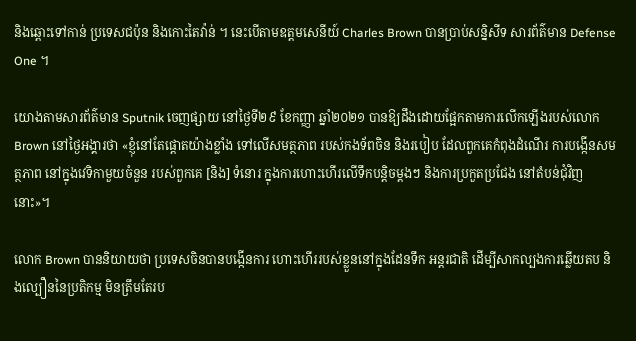និងឆ្ពោះទៅកាន់ ប្រទេសជប៉ុន និងកោះតៃវ៉ាន់ ។ នេះបើតាមឧត្តមសេនីយ៍ Charles Brown បានប្រាប់សន្និសីទ សារព័ត៌មាន Defense One ។

យោងតាមសារព័ត៌មាន Sputnik ចេញផ្សាយ នៅថ្ងៃទី២៩ ខែកញ្ញា ឆ្នាំ២០២១ បានឱ្យដឹងដោយផ្អែកតាមការលើកឡើងរបស់លោក Brown នៅថ្ងៃអង្គារថា «ខ្ញុំនៅតែផ្តោតយ៉ាងខ្លាំង ទៅលើសមត្ថភាព របស់កងទ័ពចិន និងរបៀប ដែលពួកគេកំពុងដំណើរ ការបង្កើនសមត្ថភាព នៅក្នុងវេទិកាមួយចំនួន របស់ពួកគេ [និង] ទំនោរ ក្នុងការហោះហើរលើទឹកបន្តិចម្តងៗ និងការប្រកួតប្រជែង នៅតំបន់ជុំវិញនោះ»។

លោក Brown បាននិយាយថា ប្រទេសចិនបានបង្កើនការ ហោះហើររបស់ខ្លួននៅក្នុងដែនទឹក អន្តរជាតិ ដើម្បីសាកល្បងការឆ្លើយតប និងល្បឿននៃប្រតិកម្ម មិនត្រឹមតែរប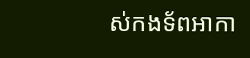ស់កងទ័ពអាកា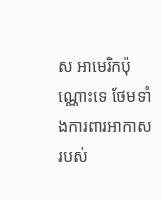ស អាមេរិកប៉ុណ្ណោះទេ ថែមទាំងការពារអាកាសរបស់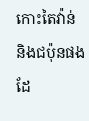កោះតៃវ៉ាន់ និងជប៉ុនផងដែ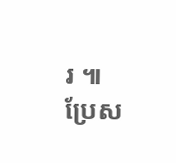រ ៕
ប្រែស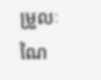ម្រួលៈ ណៃ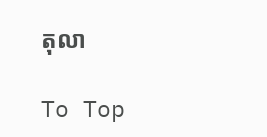តុលា

To Top